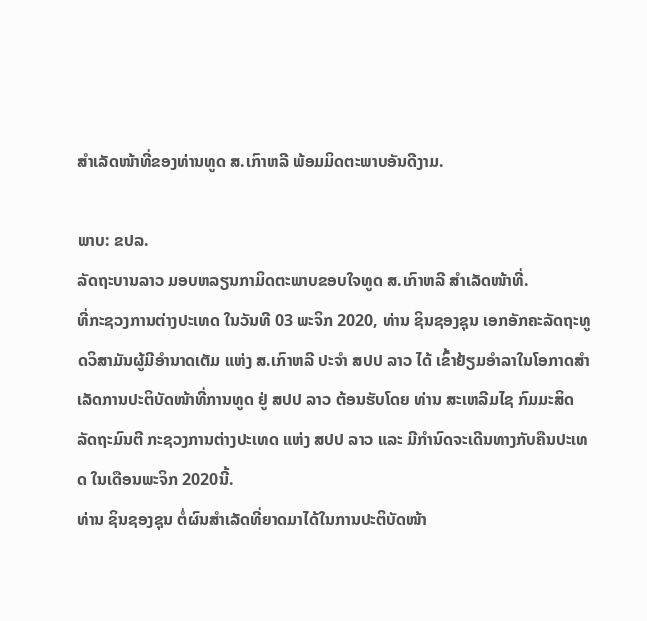ສຳເລັດໜ້າທີ່ຂອງທ່ານທູດ ສ.ເກົາຫລີ ພ້ອມມິດຕະພາບອັນດີງາມ.

ພາບ: ຂປລ.
ລັດຖະບານລາວ ມອບຫລຽນກາມິດຕະພາບຂອບໃຈທູດ ສ.ເກົາຫລີ ສຳເລັດໜ້າທີ່.
ທີ່ກະຊວງການຕ່າງປະເທດ ໃນວັນທີ 03 ພະຈິກ 2020, ທ່ານ ຊິນຊອງຊຸນ ເອກອັກຄະລັດຖະທູດວິສາມັນຜູ້ມີອໍານາດເຕັມ ແຫ່ງ ສ.ເກົາຫລີ ປະຈໍາ ສປປ ລາວ ໄດ້ ເຂົ້າຢ້ຽມອໍາລາໃນໂອກາດສໍາເລັດການປະຕິບັດໜ້າທີ່ການທູດ ຢູ່ ສປປ ລາວ ຕ້ອນຮັບໂດຍ ທ່ານ ສະເຫລີມໄຊ ກົມມະສິດ ລັດຖະມົນຕີ ກະຊວງການຕ່າງປະເທດ ແຫ່ງ ສປປ ລາວ ແລະ ມີກຳນົດຈະເດີນທາງກັບຄືນປະເທດ ໃນເດືອນພະຈິກ 2020ນີ້.
ທ່ານ ຊິນຊອງຊຸນ ຕໍ່ຜົນສໍາເລັດທີ່ຍາດມາໄດ້ໃນການປະຕິບັດໜ້າ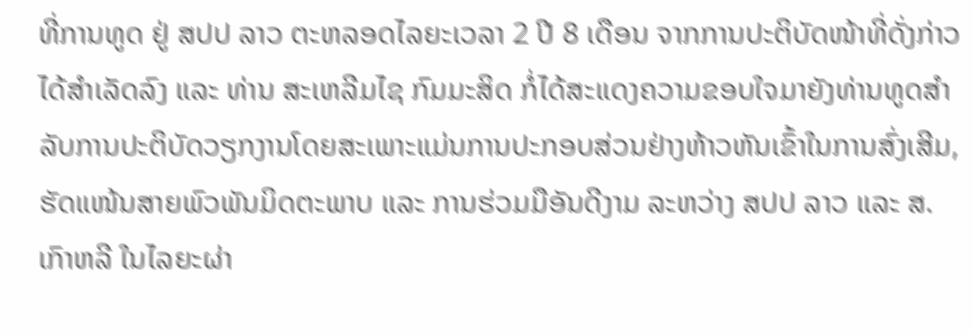ທີ່ການທູດ ຢູ່ ສປປ ລາວ ຕະຫລອດໄລຍະເວລາ 2 ປີ 8 ເດືອນ ຈາກການປະຕິບັດໜ້າທີ່ດັ່ງກ່າວໄດ້ສຳເລັດລົງ ແລະ ທ່ານ ສະເຫລີມໄຊ ກົມມະສິດ ກໍ່ໄດ້ສະແດງຄວາມຂອບໃຈມາຍັງທ່ານທູດສຳລັບການປະຕິບັດວຽກງານໂດຍສະເພາະແມ່ນການປະກອບສ່ວນຢ່າງຫ້າວຫັນເຂົ້າໃນການສົ່ງເສີມ, ຮັດແໜ້ນສາຍພົວພັນມິດຕະພາບ ແລະ ການຮ່ວມມືອັນດີງາມ ລະຫວ່າງ ສປປ ລາວ ແລະ ສ.ເກົາຫລີ ໃນໄລຍະຜ່າ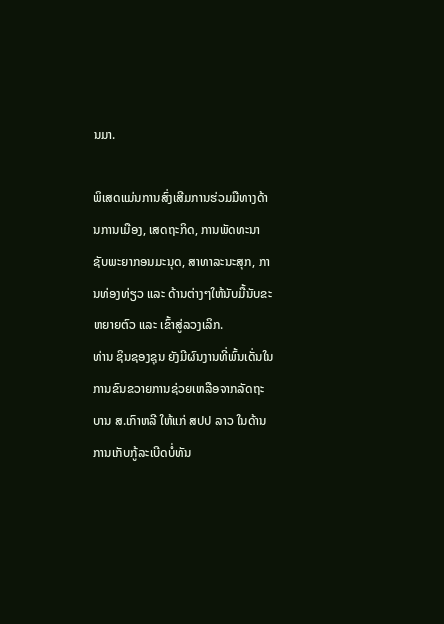ນມາ.

ພິເສດແມ່ນການສົ່ງເສີມການຮ່ວມມືທາງດ້ານການເມືອງ, ເສດຖະກິດ, ການພັດທະນາຊັບພະຍາກອນມະນຸດ, ສາທາລະນະສຸກ, ການທ່ອງທ່ຽວ ແລະ ດ້ານຕ່າງໆໃຫ້ນັບມື້ນັບຂະຫຍາຍຕົວ ແລະ ເຂົ້າສູ່ລວງເລິກ.
ທ່ານ ຊິນຊອງຊຸນ ຍັງມີຜົນງານທີ່ພົ້ນເດັ່ນໃນການຂົນຂວາຍການຊ່ວຍເຫລືອຈາກລັດຖະບານ ສ.ເກົາຫລີ ໃຫ້ແກ່ ສປປ ລາວ ໃນດ້ານການເກັບກູ້ລະເບີດບໍ່ທັນ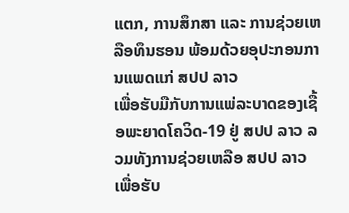ແຕກ, ການສຶກສາ ແລະ ການຊ່ວຍເຫລືອທຶນຮອນ ພ້ອມດ້ວຍອຸປະກອນການແພດແກ່ ສປປ ລາວ
ເພື່ອຮັບມືກັບການແພ່ລະບາດຂອງເຊື້ອພະຍາດໂຄວິດ-19 ຢູ່ ສປປ ລາວ ລວມທັງການຊ່ວຍເຫລືອ ສປປ ລາວ ເພື່ອຮັບ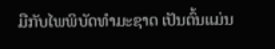ມືກັບໄພພິບັດທໍາມະຊາດ ເປັນຕົ້ນແມ່ນ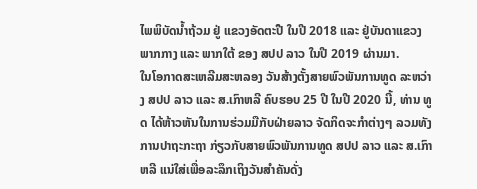ໄພພິບັດນໍ້າຖ້ວມ ຢູ່ ແຂວງອັດຕະປື ໃນປີ 2018 ແລະ ຢູ່ບັນດາແຂວງພາກກາງ ແລະ ພາກໃຕ້ ຂອງ ສປປ ລາວ ໃນປີ 2019 ຜ່ານມາ.
ໃນໂອກາດສະເຫລີມສະຫລອງ ວັນສ້າງຕັ້ງສາຍພົວພັນການທູດ ລະຫວ່າງ ສປປ ລາວ ແລະ ສ.ເກົາຫລີ ຄົບຮອບ 25 ປີ ໃນປີ 2020 ນີ້, ທ່ານ ທູດ ໄດ້ຫ້າວຫັນໃນການຮ່ວມມືກັບຝ່າຍລາວ ຈັດກິດຈະກໍາຕ່າງໆ ລວມທັງການປາຖະກະຖາ ກ່ຽວກັບສາຍພົວພັນການທູດ ສປປ ລາວ ແລະ ສ.ເກົາ ຫລີ ແນ່ໃສ່ເພື່ອລະລຶກເຖິງວັນສໍາຄັນດັ່ງ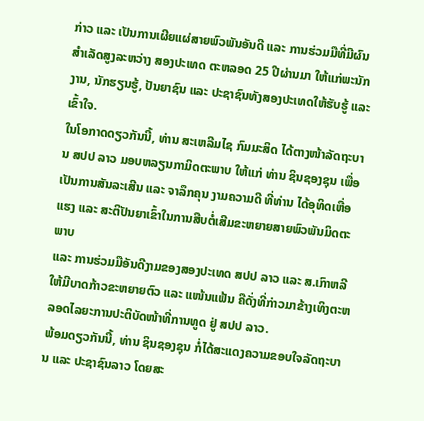ກ່າວ ແລະ ເປັນການເຜີຍແຜ່ສາຍພົວພັນອັນດີ ແລະ ການຮ່ວມມືທີ່ມີຜົນສໍາເລັດສູງລະຫວ່າງ ສອງປະເທດ ຕະຫລອດ 25 ປີຜ່ານມາ ໃຫ້ແກ່ພະນັກງານ, ນັກຮຽນຮູ້, ປັນຍາຊົນ ແລະ ປະຊາຊົນທັງສອງປະເທດໃຫ້ຮັບຮູ້ ແລະ ເຂົ້າໃຈ.
ໃນໂອກາດດຽວກັນນີ້, ທ່ານ ສະເຫລີມໄຊ ກົມມະສິດ ໄດ້ຕາງໜ້າລັດຖະບານ ສປປ ລາວ ມອບຫລຽນກາມິດຕະພາບ ໃຫ້ແກ່ ທ່ານ ຊິນຊອງຊຸນ ເພື່ອເປັນການສັນລະເສີນ ແລະ ຈາລຶກຄຸນ ງາມຄວາມດີ ທີ່ທ່ານ ໄດ້ອຸທິດເຫື່ອແຮງ ແລະ ສະຕິປັນຍາເຂົ້າໃນການສືບຕໍ່ເສີມຂະຫຍາຍສາຍພົວພັນມິດຕະພາບ
ແລະ ການຮ່ວມມືອັນດີງາມຂອງສອງປະເທດ ສປປ ລາວ ແລະ ສ.ເກົາຫລີ ໃຫ້ມີບາດກ້າວຂະຫຍາຍຕົວ ແລະ ແໜ້ນແຟ້ນ ຄືດັ່ງທີ່ກ່າວມາຂ້າງເທິງຕະຫລອດໄລຍະການປະຕິບັດໜ້າທີ່ການທູດ ຢູ່ ສປປ ລາວ.
ພ້ອມດຽວກັນນີ້, ທ່ານ ຊິນຊອງຊຸນ ກໍ່ໄດ້ສະແດງຄວາມຂອບໃຈລັດຖະບານ ແລະ ປະຊາຊົນລາວ ໂດຍສະ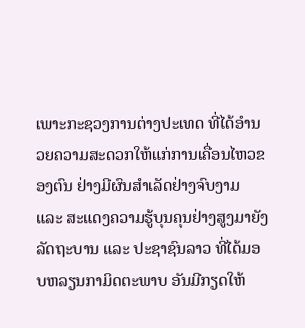ເພາະກະຊວງການຕ່າງປະເທດ ທີ່ໄດ້ອໍານວຍຄວາມສະດວກໃຫ້ແກ່ການເຄື່ອນໄຫວຂອງຕົນ ຢ່າງມີຜົນສໍາເລັດຢ່າງຈົບງາມ ແລະ ສະແດງຄວາມຮູ້ບຸນຄຸນຢ່າງສູງມາຍັງລັດຖະບານ ແລະ ປະຊາຊົນລາວ ທີ່ໄດ້ມອບຫລຽນກາມິດຕະພາບ ອັນມີກຽດໃຫ້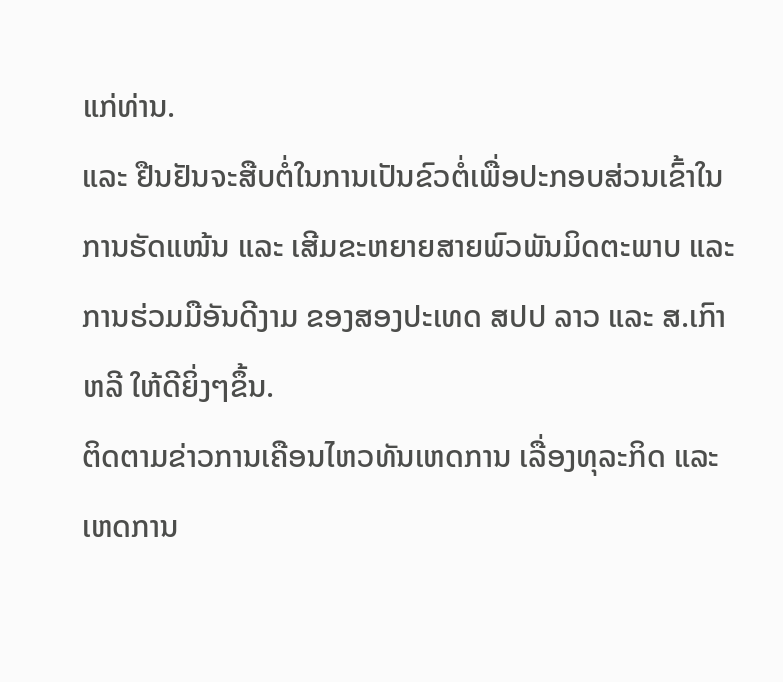ແກ່ທ່ານ.
ແລະ ຢືນຢັນຈະສືບຕໍ່ໃນການເປັນຂົວຕໍ່ເພື່ອປະກອບສ່ວນເຂົ້າໃນການຮັດແໜ້ນ ແລະ ເສີມຂະຫຍາຍສາຍພົວພັນມິດຕະພາບ ແລະ ການຮ່ວມມືອັນດີງາມ ຂອງສອງປະເທດ ສປປ ລາວ ແລະ ສ.ເກົາຫລີ ໃຫ້ດີຍິ່ງໆຂຶ້ນ.
ຕິດຕາມຂ່າວການເຄືອນໄຫວທັນເຫດການ ເລື່ອງທຸລະກິດ ແລະ ເຫດການ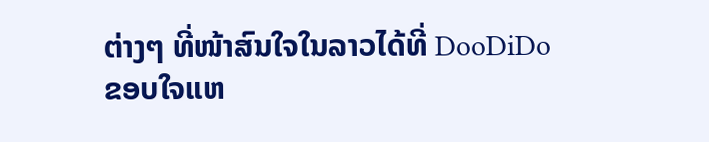ຕ່າງໆ ທີ່ໜ້າສົນໃຈໃນລາວໄດ້ທີ່ DooDiDo
ຂອບໃຈແຫ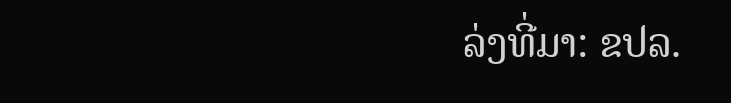ລ່ງທີ່ມາ: ຂປລ.